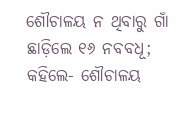ଶୌଚାଳୟ ନ ଥିବାରୁ ଗାଁ ଛାଡ଼ିଲେ ୧୬ ନବବଧୂ; କହିଲେ- ଶୌଚାଳୟ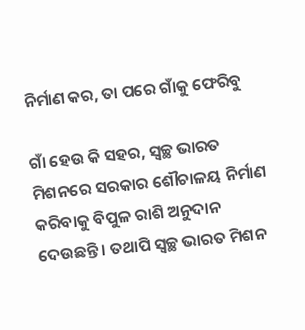ନିର୍ମାଣ କର, ତା ପରେ ଗାଁକୁ ଫେରିବୁ

ଗାଁ ହେଉ କି ସହର, ସ୍ବଚ୍ଛ ଭାରତ ମିଶନରେ ସରକାର ଶୌଚାଳୟ ନିର୍ମାଣ କରିବାକୁ ବିପୁଳ ରାଶି ଅନୁଦାନ ଦେଉଛନ୍ତି । ତଥାପି ସ୍ବଚ୍ଛ ଭାରତ ମିଶନ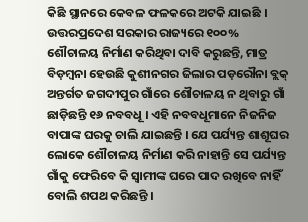କିଛି ସ୍ଥାନରେ କେବଳ ଫଳକରେ ଅଟକି ଯାଇଛି । ଉତ୍ତରପ୍ରଦେଶ ସରକାର ରାଜ୍ୟରେ ୧୦୦% ଶୌଚାଳୟ ନିର୍ମାଣ କରିଥିବା ଦାବି କରୁଛନ୍ତି, ମାତ୍ର ବିଡ଼ମ୍ବନା ହେଉଛି କୁଶୀନଗର ଜିଲାର ପଡ଼ରୌନା ବ୍ଲକ୍ ଅନ୍ତର୍ଗତ ଜଗଦୀପୁର ଗାଁରେ ଶୌଚାଳୟ ନ ଥିବାରୁ ଗାଁ ଛାଡ଼ିଛନ୍ତି ୧୬ ନବବଧୂ । ଏହି ନବବଧୂମାନେ ନିଜନିଜ ବାପାଙ୍କ ଘରକୁ ଚାଲି ଯାଇଛନ୍ତି । ଯେ ପର୍ଯ୍ୟନ୍ତ ଶାଶୂଘର ଲୋକେ ଶୌଚାଳୟ ନିର୍ମାଣ କରି ନାହାନ୍ତି ସେ ପର୍ଯ୍ୟନ୍ତ ଗାଁକୁ ଫେରିବେ କି ସ୍ବାମୀଙ୍କ ଘରେ ପାଦ ରଖିବେ ନାହିଁ  ବୋଲି ଶପଥ କରିଛନ୍ତି ।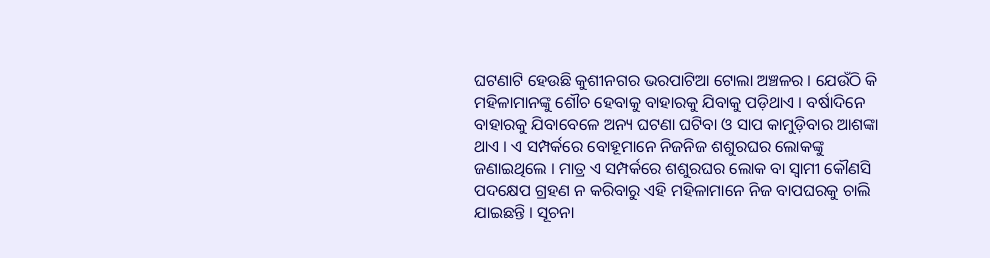ଘଟଣାଟି ହେଉଛି କୁଶୀନଗର ଭରପାଟିଆ ଟୋଲା ଅଞ୍ଚଳର । ଯେଉଁଠି କି ମହିଳାମାନଙ୍କୁ ଶୌଚ ହେବାକୁ ବାହାରକୁ ଯିବାକୁ ପଡ଼ିଥାଏ । ବର୍ଷାଦିନେ ବାହାରକୁ ଯିବାବେଳେ ଅନ୍ୟ ଘଟଣା ଘଟିବା ଓ ସାପ କାମୁଡ଼ିବାର ଆଶଙ୍କା ଥାଏ । ଏ ସମ୍ପର୍କରେ ବୋହୂମାନେ ନିଜନିଜ ଶଶୁରଘର ଲୋକଙ୍କୁ ଜଣାଇଥିଲେ । ମାତ୍ର ଏ ସମ୍ପର୍କରେ ଶଶୁରଘର ଲୋକ ବା ସ୍ବାମୀ କୌଣସି ପଦକ୍ଷେପ ଗ୍ରହଣ ନ କରିବାରୁ ଏହି ମହିଳାମାନେ ନିଜ ବାପଘରକୁ ଚାଲି ଯାଇଛନ୍ତି । ସୂଚନା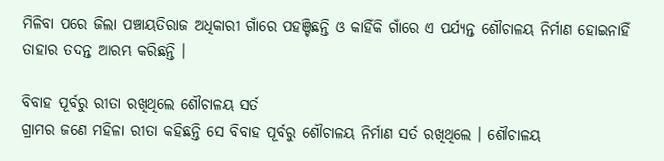ମିଳିବା ପରେ ଜିଲା ପଞ୍ଚାୟତିରାଜ ଅଧିକାରୀ ଗାଁରେ ପହଞ୍ଚିଛନ୍ତି ଓ କାହିଁକି ଗାଁରେ ଏ ପର୍ଯ୍ୟନ୍ତ ଶୌଚାଳୟ ନିର୍ମାଣ ହୋଇନାହିଁ ତାହାର ତଦନ୍ତ ଆରମ୍ଭ କରିଛନ୍ତି ।

ବିବାହ ପୂର୍ବରୁ ରୀତା ରଖିଥିଲେ ଶୌଚାଳୟ ସର୍ତ
ଗ୍ରାମର ଜଣେ ମହିଳା ରୀତା କହିଛନ୍ତି ସେ ବିବାହ ପୂର୍ବରୁ ଶୌଚାଳୟ ନିର୍ମାଣ ସର୍ତ ରଖିଥିଲେ । ଶୌଚାଳୟ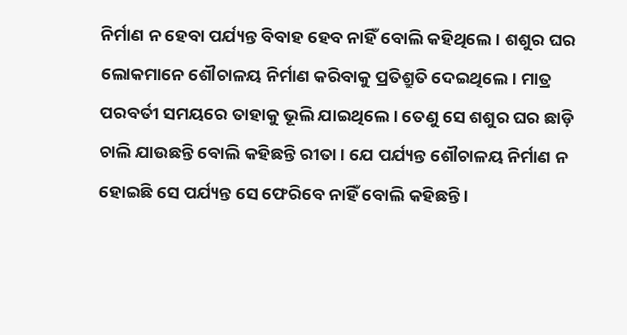ନିର୍ମାଣ ନ ହେବା ପର୍ଯ୍ୟନ୍ତ ବିବାହ ହେବ ନାହିଁ ବୋଲି କହିଥିଲେ । ଶଶୁର ଘର ଲୋକମାନେ ଶୌଚାଳୟ ନିର୍ମାଣ କରିବାକୁ ପ୍ରତିଶ୍ରୁତି ଦେଇଥିଲେ। ମାତ୍ର ପରବର୍ତୀ ସମୟରେ ତାହାକୁ ଭୂଲି ଯାଇଥିଲେ । ତେଣୁ ସେ ଶଶୁର ଘର ଛାଡ଼ି ଚାଲି ଯାଉଛନ୍ତି ବୋଲି କହିଛନ୍ତି ରୀତା । ଯେ ପର୍ଯ୍ୟନ୍ତ ଶୌଚାଳୟ ନିର୍ମାଣ ନ ହୋଇଛି ସେ ପର୍ଯ୍ୟନ୍ତ ସେ ଫେରିବେ ନାହିଁ ବୋଲି କହିଛନ୍ତି ।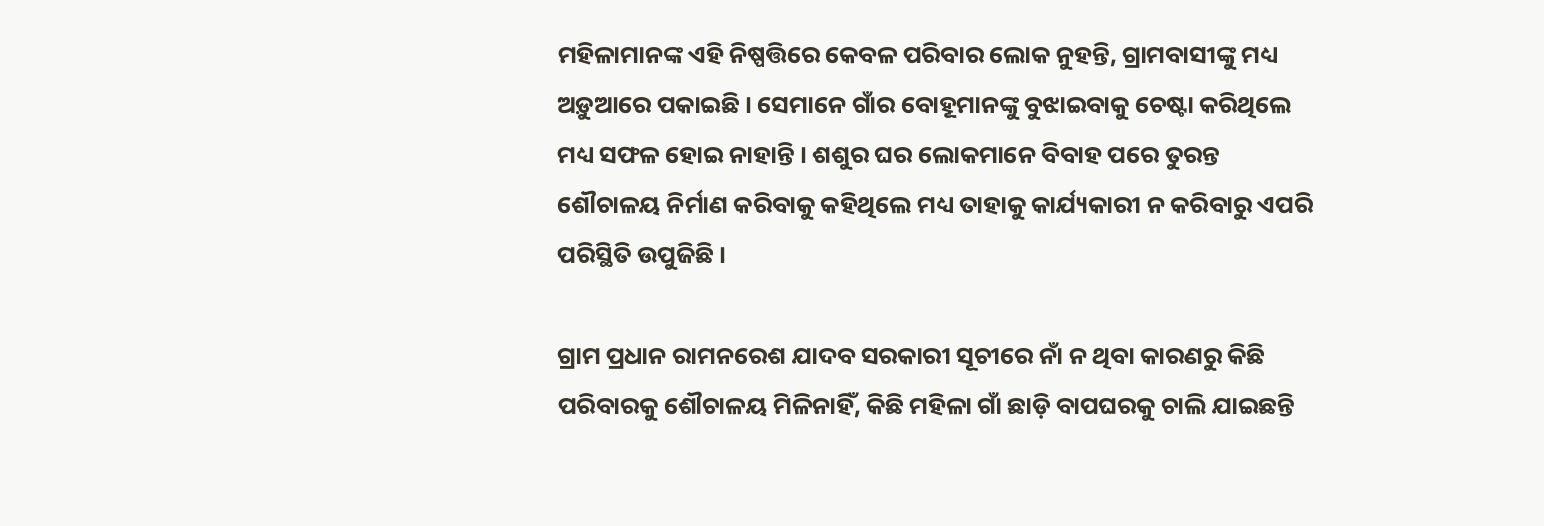ମହିଳାମାନଙ୍କ ଏହି ନିଷ୍ପତ୍ତିରେ କେବଳ ପରିବାର ଲୋକ ନୁହନ୍ତି, ଗ୍ରାମବାସୀଙ୍କୁ ମଧ୍ୟ ଅଡ଼ୁଆରେ ପକାଇଛି । ସେମାନେ ଗାଁର ବୋହୂମାନଙ୍କୁ ବୁଝାଇବାକୁ ଚେଷ୍ଟା କରିଥିଲେ ମଧ୍ୟ ସଫଳ ହୋଇ ନାହାନ୍ତି । ଶଶୁର ଘର ଲୋକମାନେ ବିବାହ ପରେ ତୁରନ୍ତ ଶୌଚାଳୟ ନିର୍ମାଣ କରିବାକୁ କହିଥିଲେ ମଧ୍ୟ ତାହାକୁ କାର୍ଯ୍ୟକାରୀ ନ କରିବାରୁ ଏପରି ପରିସ୍ଥିତି ଉପୁଜିଛି ।

ଗ୍ରାମ ପ୍ରଧାନ ରାମନରେଶ ଯାଦବ ସରକାରୀ ସୂଚୀରେ ନାଁ ନ ଥିବା କାରଣରୁ କିଛି ପରିବାରକୁ ଶୌଚାଳୟ ମିଳିନାହିଁ, କିଛି ମହିଳା ଗାଁ ଛାଡ଼ି ବାପଘରକୁ ଚାଲି ଯାଇଛନ୍ତି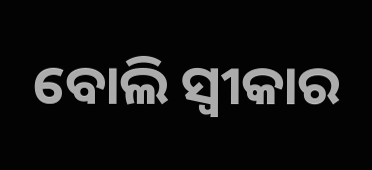ବୋଲି ସ୍ବୀକାର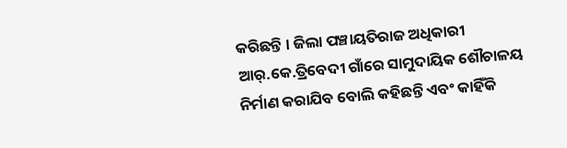କରିଛନ୍ତି । ଜିଲା ପଞ୍ଚାୟତିରାଜ ଅଧିକାରୀ ଆର୍.କେ.ତ୍ରିବେଦୀ ଗାଁରେ ସାମୁଦାୟିକ ଶୌଚାଳୟ ନିର୍ମାଣ କରାଯିବ ବୋଲି କହିଛନ୍ତି ଏବଂ କାହିଁକି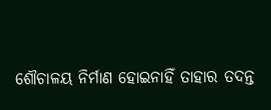ଶୌଚାଳୟ ନିର୍ମାଣ ହୋଇନାହିଁ ତାହାର ତଦନ୍ତ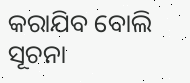କରାଯିବ ବୋଲି ସୂଚନା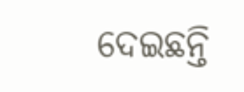ଦେଇଛନ୍ତି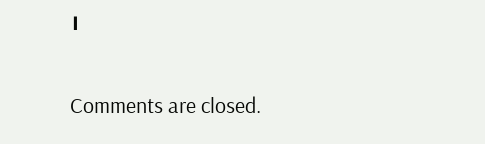।

Comments are closed.